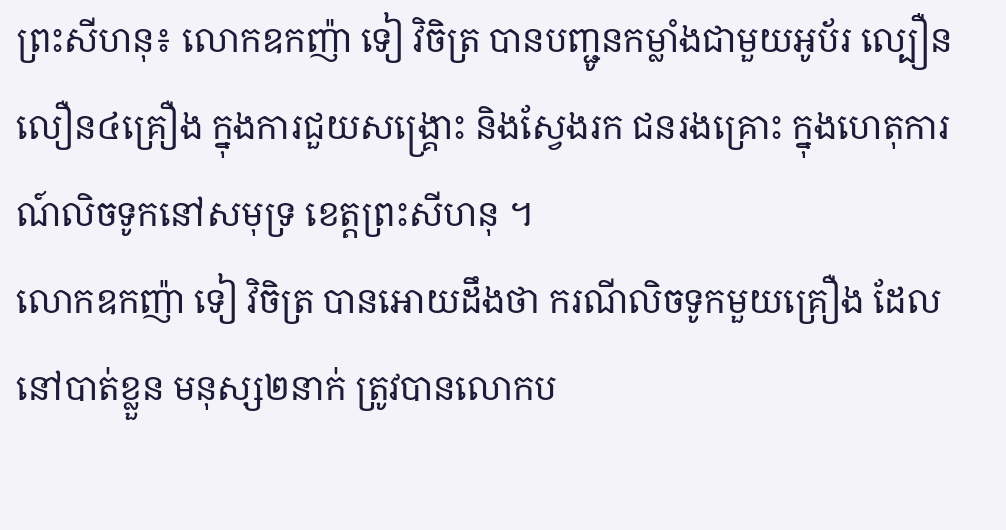ព្រះសីហនុ៖ លោកឧកញ៉ា ទៀ វិចិត្រ បានបញ្ជូនកម្លាំងជាមួយអូប័រ ល្បឿនលឿន៤គ្រឿង ក្នុងការជួយសង្គ្រោះ និងស្វែងរក ជនរងគ្រោះ ក្នុងហេតុការណ៍លិចទូកនៅសមុទ្រ ខេត្តព្រះសីហនុ ។
លោកឧកញ៉ា ទៀ វិចិត្រ បានអោយដឹងថា ករណីលិចទូកមួយគ្រឿង ដែលនៅបាត់ខ្លួន មនុស្ស២នាក់ ត្រូវបានលោកប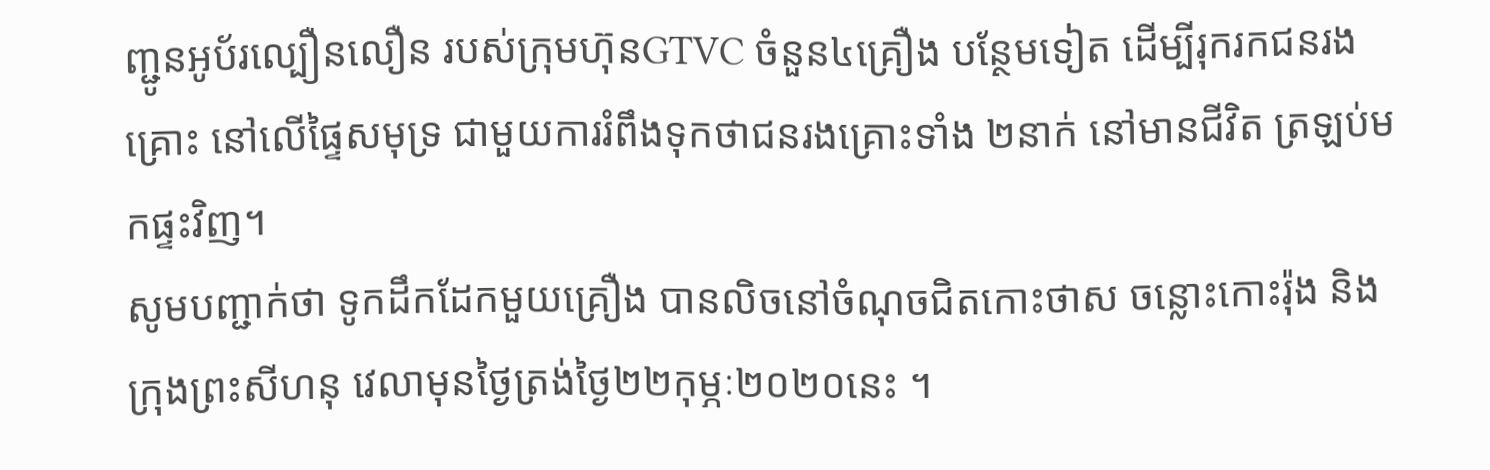ញ្ជូនអូប័រល្បឿនលឿន របស់ក្រុមហ៊ុនGTVC ចំនួន៤គ្រឿង បន្ថែមទៀត ដើម្បីរុករកជនរងគ្រោះ នៅលើផ្ទៃសមុទ្រ ជាមួយការរំពឹងទុកថាជនរងគ្រោះទាំង ២នាក់ នៅមានជីវិត ត្រឡប់មកផ្ទះវិញ។
សូមបញ្ជាក់ថា ទូកដឹកដែកមួយគ្រឿង បានលិចនៅចំណុចជិតកោះថាស ចន្លោះកោះរ៉ុង និងក្រុងព្រះសីហនុ វេលាមុនថ្ងៃត្រង់ថ្ងៃ២២កុម្ភៈ២០២០នេះ ។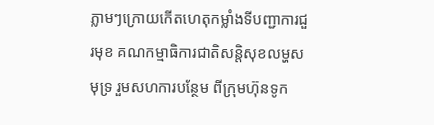ភ្លាមៗក្រោយកើតហេតុកម្លាំងទីបញ្ជាការជួរមុខ គណកម្មាធិការជាតិសន្តិសុខលម្ហសមុទ្រ រួមសហការបន្ថែម ពីក្រុមហ៊ុនទូក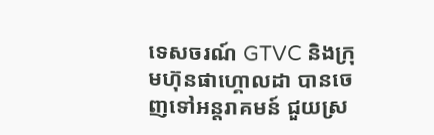ទេសចរណ៍ GTVC និងក្រុមហ៊ុនផាហ្គោលដា បានចេញទៅអន្តរាគមន៍ ជួយស្រ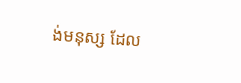ង់មនុស្ស ដែល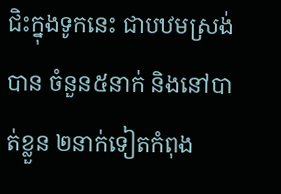ជិះក្នុងទូកនេះ ជាបឋមស្រង់បាន ចំនួន៥នាក់ និងនៅបាត់ខ្លួន ២នាក់ទៀតកំពុង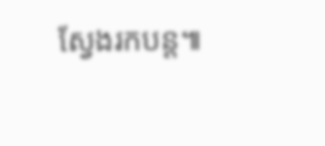ស្វែងរកបន្ត៕